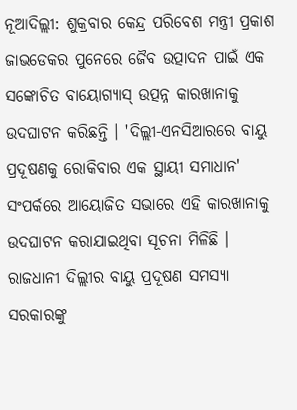ନୂଆଦିଲ୍ଲୀ: ଶୁକ୍ରବାର କେନ୍ଦ୍ର ପରିବେଶ ମନ୍ତ୍ରୀ ପ୍ରକାଶ ଜାଭଡେକର ପୁନେରେ ଜୈବ ଉତ୍ପାଦନ ପାଇଁ ଏକ ସଙ୍କୋଚିତ ବାୟୋଗ୍ୟାସ୍ ଉତ୍ପନ୍ନ କାରଖାନାକୁ ଉଦଘାଟନ କରିଛନ୍ତି । 'ଦିଲ୍ଲୀ-ଏନସିଆରରେ ବାୟୁ ପ୍ରଦୂଷଣକୁ ରୋକିବାର ଏକ ସ୍ଥାୟୀ ସମାଧାନ' ସଂପର୍କରେ ଆୟୋଜିତ ସଭାରେ ଏହି କାରଖାନାକୁ ଉଦଘାଟନ କରାଯାଇଥିବା ସୂଚନା ମିଳିଛି ।
ରାଜଧାନୀ ଦିଲ୍ଲୀର ବାୟୁ ପ୍ରଦୂଷଣ ସମସ୍ୟା ସରକାରଙ୍କୁ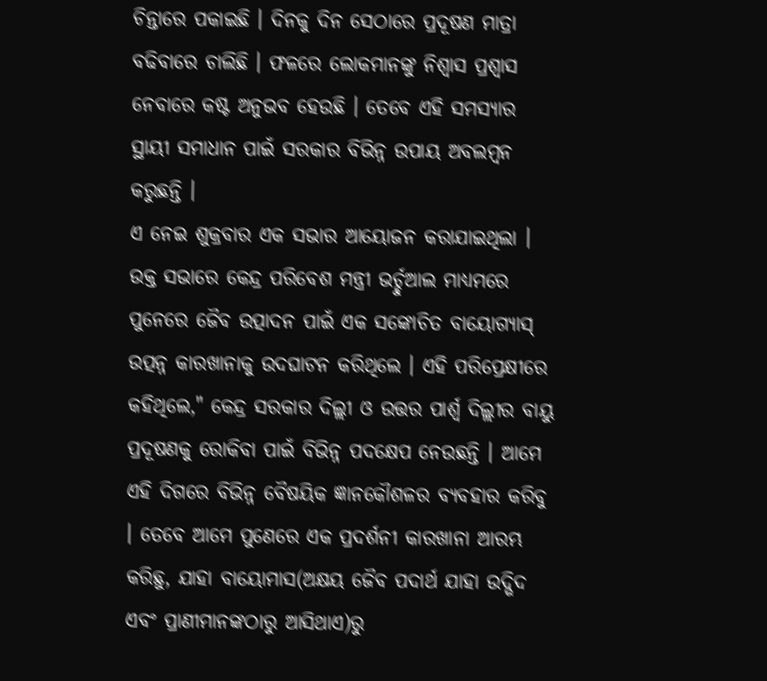ଚିନ୍ତାରେ ପକାଇଛି । ଦିନକୁ ଦିନ ସେଠାରେ ପ୍ରଦୂଷଣ ମାତ୍ରା ବଢିବାରେ ଚାଲିଛି । ଫଳରେ ଲୋକମାନଙ୍କୁ ନିଶ୍ବାସ ପ୍ରଶ୍ବାସ ନେବାରେ କଷ୍ଟ ଅନୁଭବ ହେଉଛି । ତେବେ ଏହି ସମସ୍ୟାର ସ୍ଥାୟୀ ସମାଧାନ ପାଇଁ ସରକାର ବିଭିନ୍ନ ଉପାୟ ଅବଲମ୍ବନ କରୁଛନ୍ତି ।
ଏ ନେଇ ଶୁକ୍ରବାର ଏକ ସଭାର ଆୟୋଜନ କରାଯାଇଥିଲା । ଉକ୍ତ ସଭାରେ କେନ୍ଦ୍ର ପରିବେଶ ମନ୍ତ୍ରୀ ଭର୍ଚ୍ଚୁଆଲ ମାଧ୍ୟମରେ ପୁନେରେ ଜୈବ ଉତ୍ପାଦନ ପାଇଁ ଏକ ସଙ୍କୋଚିତ ବାୟୋଗ୍ୟାସ୍ ଉତ୍ପନ୍ନ କାରଖାନାକୁ ଉଦଘାଟନ କରିଥିଲେ । ଏହି ପରିପ୍ରେକ୍ଷୀରେ କହିଥିଲେ," କେନ୍ଦ୍ର ସରକାର ଦିଲ୍ଲୀ ଓ ଉତ୍ତର ପାର୍ଶ୍ବ ଦିଲ୍ଲୀର ବାୟୁ ପ୍ରଦୂଷଣକୁ ରୋକିବା ପାଇଁ ବିଭିନ୍ନ ପଦକ୍ଷେପ ନେଉଛନ୍ତି । ଆମେ ଏହି ଦିଗରେ ବିଭିନ୍ନ ବୈଷୟିକ ଜ୍ଞାନକୌଶଳର ବ୍ୟବହାର କରିବୁ । ତେବେ ଆମେ ପୁଣେରେ ଏକ ପ୍ରଦର୍ଶନୀ କାରଖାନା ଆରମ୍ଭ କରିଛୁ, ଯାହା ବାୟୋମାସ(ଅକ୍ଷୟ ଜୈବ ପଦାର୍ଥ ଯାହା ଉଦ୍ଭିଦ ଏବଂ ପ୍ରାଣୀମାନଙ୍କଠାରୁ ଆସିଥାଏ)ରୁ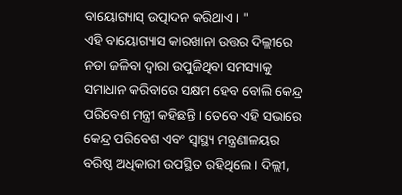ବାୟୋଗ୍ୟାସ୍ ଉତ୍ପାଦନ କରିଥାଏ । "
ଏହି ବାୟୋଗ୍ୟାସ କାରଖାନା ଉତ୍ତର ଦିଲ୍ଲୀରେ ନଡା ଜଳିବା ଦ୍ବାରା ଉପୁଜିଥିବା ସମସ୍ୟାକୁ ସମାଧାନ କରିବାରେ ସକ୍ଷମ ହେବ ବୋଲି କେନ୍ଦ୍ର ପରିବେଶ ମନ୍ତ୍ରୀ କହିଛନ୍ତି । ତେବେ ଏହି ସଭାରେ କେନ୍ଦ୍ର ପରିବେଶ ଏବଂ ସ୍ବାସ୍ଥ୍ୟ ମନ୍ତ୍ରଣାଳୟର ବରିଷ୍ଠ ଅଧିକାରୀ ଉପସ୍ଥିତ ରହିଥିଲେ । ଦିଲ୍ଲୀ,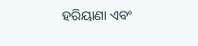ହରିୟାଣା ଏବଂ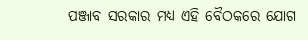ପଞ୍ଜାବ ସରକାର ମଧ୍ୟ ଏହି ବୈଠକରେ ଯୋଗ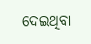ଦେଇଥିବା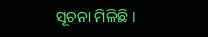ସୂଚନା ମିଳିଛି ।